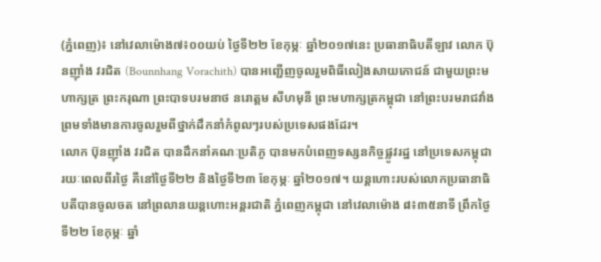(ភ្នំពេញ)៖ នៅវេលាម៉ោង៧៖០០យប់ ថ្ងៃទី២២ ខែកុម្ភៈ ឆ្នាំ២០១៧នេះ ប្រធានាធិបតីឡាវ លោក ប៊ុនញ៉ាំង វរជិត (Bounnhang Vorachith) បានអញ្ជើញចូលរួមពិធីលៀងសាយភោជន៍ ជាមួយព្រះមហាក្សត្រ ព្រះករុណា ព្រះបាទបរមនាថ នរោត្តម សីហមុនី ព្រះមហាក្សត្រកម្ពុជា នៅព្រះបរមរាជវាំង ព្រមទាំងមានការចូលរួមពីថ្នាក់ដឹកនាំកំពូលៗរបស់ប្រទេសផងដែរ។
លោក ប៊ុនញ៉ាំង វរជិត បានដឹកនាំគណៈប្រតិភូ បានមកបំពេញទស្សនកិច្ចផ្លូវរដ្ឋ នៅប្រទេសកម្ពុជា រយៈពេលពីរថ្ងៃ គឺនៅថ្ងៃទី២២ និងថ្ងៃទី២៣ ខែកុម្ភៈ ឆ្នាំ២០១៧។ យន្តហោះរបស់លោកប្រធានាធិបតីបានចូលចត នៅព្រលានយន្តហោះអន្តរជាតិ ភ្នំពេញកម្ពុជា នៅវេលាម៉ោង ៨៖៣៥នាទី ព្រឹកថ្ងៃទី២២ ខែកុម្ភៈ ឆ្នាំ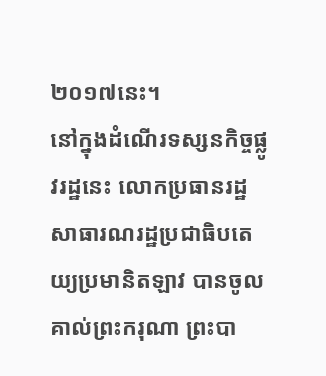២០១៧នេះ។
នៅក្នុងដំណើរទស្សនកិច្ចផ្លូវរដ្ឋនេះ លោកប្រធានរដ្ឋសាធារណរដ្ឋប្រជាធិបតេយ្យប្រមានិតឡាវ បានចូលគាល់ព្រះករុណា ព្រះបា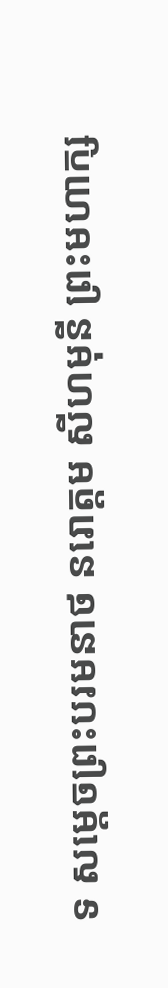ទ សម្តេចព្រះបរមនាថ នរោត្តម សីហមុនី ព្រះមហាក្ស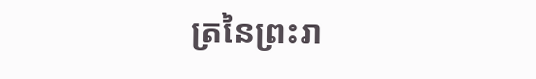ត្រនៃព្រះរា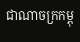ជាណាចក្រកម្ពុ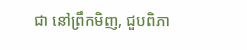ជា នៅព្រឹកមិញ, ជួបពិភា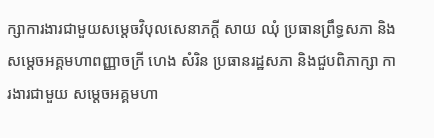ក្សាការងារជាមួយសម្តេចវិបុលសេនាភក្ដី សាយ ឈុំ ប្រធានព្រឹទ្ធសភា និង សម្តេចអគ្គមហាពញ្ញាចក្រី ហេង សំរិន ប្រធានរដ្ឋសភា និងជួបពិភាក្សា ការងារជាមួយ សម្តេចអគ្គមហា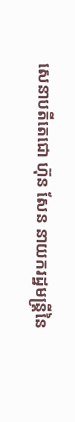សេនាបតីតេជោ ហ៊ុន សែន នាយករដ្ឋមន្រ្តីនៃ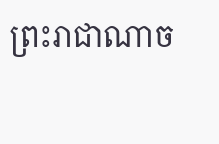ព្រះរាជាណាច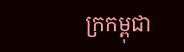ក្រកម្ពុជា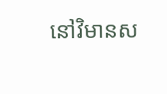នៅវិមានស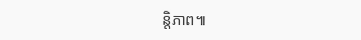ន្តិភាព៕